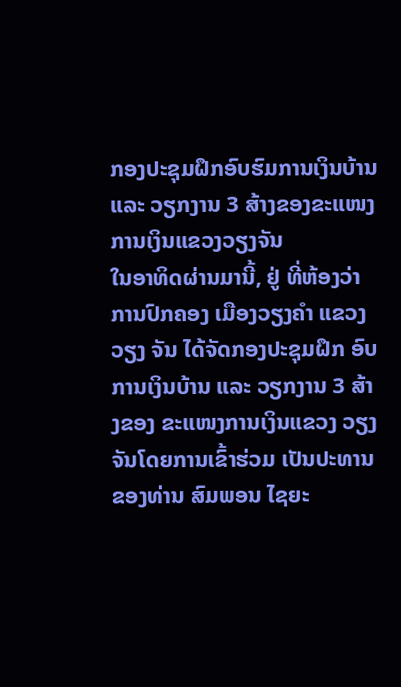ກອງປະຊຸມຝຶກອົບຮົມການເງິນບ້ານ ແລະ ວຽກງານ 3 ສ້າງຂອງຂະແໜງການເງິນແຂວງວຽງຈັນ
ໃນອາທິດຜ່ານມານີ້, ຢູ່ ທີ່ຫ້ອງວ່າການປົກຄອງ ເມືອງວຽງຄຳ ແຂວງວຽງ ຈັນ ໄດ້ຈັດກອງປະຊຸມຝຶກ ອົບການເງິນບ້ານ ແລະ ວຽກງານ 3 ສ້າງຂອງ ຂະແໜງການເງິນແຂວງ ວຽງຈັນໂດຍການເຂົ້າຮ່ວມ ເປັນປະທານຂອງທ່ານ ສົມພອນ ໄຊຍະ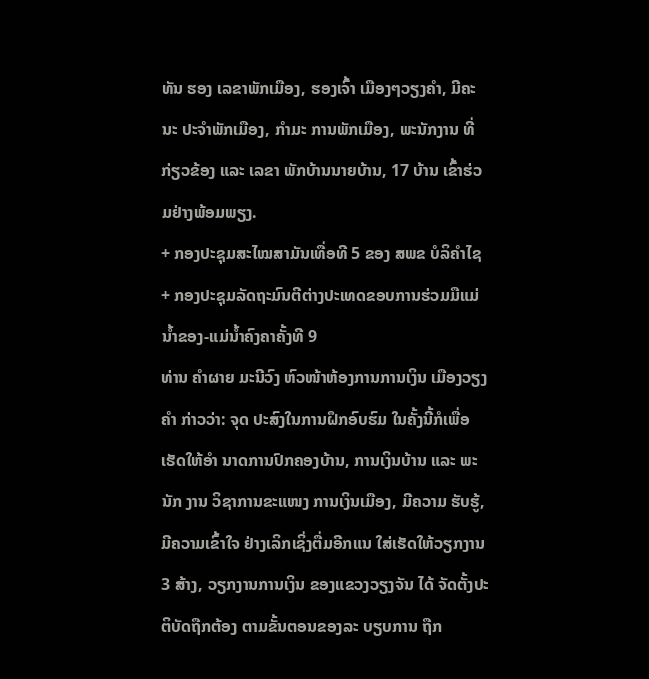ທັນ ຮອງ ເລຂາພັກເມືອງ, ຮອງເຈົ້າ ເມືອງໆວຽງຄຳ, ມີຄະນະ ປະຈຳພັກເມືອງ, ກຳມະ ການພັກເມືອງ, ພະນັກງານ ທີ່ ກ່ຽວຂ້ອງ ແລະ ເລຂາ ພັກບ້ານນາຍບ້ານ, 17 ບ້ານ ເຂົ້າຮ່ວມຢ່າງພ້ອມພຽງ.
+ ກອງປະຊຸມສະໄໝສາມັນເທື່ອທີ 5 ຂອງ ສພຂ ບໍລິຄຳໄຊ
+ ກອງປະຊຸມລັດຖະມົນຕີຕ່າງປະເທດຂອບການຮ່ວມມືແມ່ນ້ຳຂອງ-ແມ່ນ້ຳຄົງຄາຄັ້ງທີ 9
ທ່ານ ຄຳຜາຍ ມະນີວົງ ຫົວໜ້າຫ້ອງການການເງິນ ເມືອງວຽງຄຳ ກ່າວວ່າ: ຈຸດ ປະສົງໃນການຝຶກອົບຮົມ ໃນຄັ້ງນີ້ກໍເພື່ອເຮັດໃຫ້ອຳ ນາດການປົກຄອງບ້ານ, ການເງິນບ້ານ ແລະ ພະນັກ ງານ ວິຊາການຂະແໜງ ການເງິນເມືອງ, ມີຄວາມ ຮັບຮູ້, ມີຄວາມເຂົ້າໃຈ ຢ່າງເລິກເຊິ່ງຕື່ມອີກແນ ໃສ່ເຮັດໃຫ້ວຽກງານ 3 ສ້າງ, ວຽກງານການເງິນ ຂອງແຂວງວຽງຈັນ ໄດ້ ຈັດຕັ້ງປະຕິບັດຖືກຕ້ອງ ຕາມຂັ້ນຕອນຂອງລະ ບຽບການ ຖືກ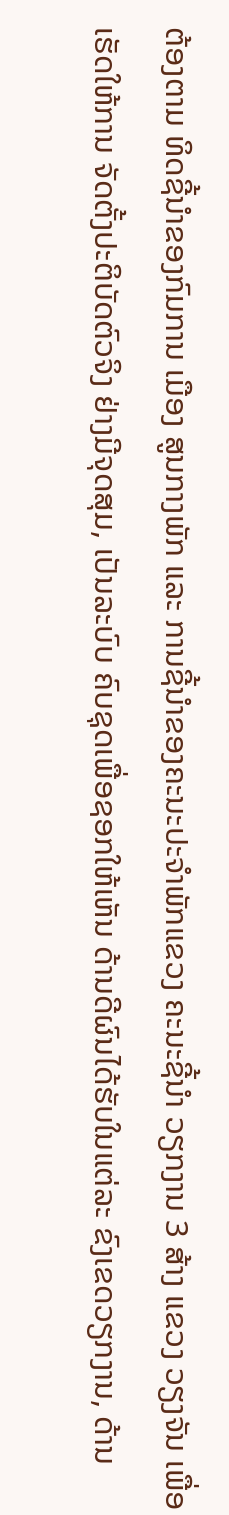ຕ້ອງຕາມ ທິດຊີ້ນຳຂອງກົມການ ເມືອງ ສູນກາງພັກ ແລະ ການຊີ້ນຳຂອງຄະນະປະຈຳພັກແຂວງ ຄະນະຊີ້ນຳ ວຽກງານ 3 ສ້າງ ແຂວງ ວຽງຈັນ ເພື່ອເຮັດໃຫ້ການ ຈັດຕັ້ງປະຕິບັດຕົວຈິງ ຢ່າງມີຈຸດສຸມ, ເປັນລະບົບ ຄົບຊຸດເພື່ອຊອກໃຫ້ເຫັນ ດ້ານດີຜົນໄດ້ຮັບໃນແຕ່ລະ ຂົງເຂດວຽກງານ, ດ້ານ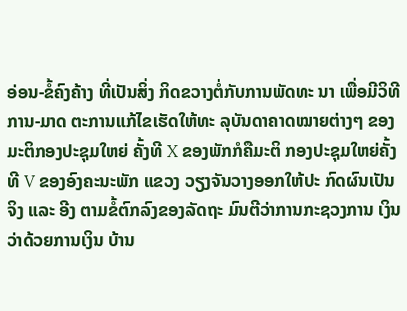ອ່ອນ-ຂໍ້ຄົງຄ້າງ ທີ່ເປັນສິ່ງ ກິດຂວາງຕໍ່ກັບການພັດທະ ນາ ເພື່ອມີວິທີການ-ມາດ ຕະການແກ້ໄຂເຮັດໃຫ້ທະ ລຸບັນດາຄາດໝາຍຕ່າງໆ ຂອງມະຕິກອງປະຊຸມໃຫຍ່ ຄັ້ງທີ X ຂອງພັກກໍຄືມະຕິ ກອງປະຊຸມໃຫຍ່ຄັ້ງທີ V ຂອງອົງຄະນະພັກ ແຂວງ ວຽງຈັນວາງອອກໃຫ້ປະ ກົດຜົນເປັນຈິງ ແລະ ອີງ ຕາມຂໍ້ຕົກລົງຂອງລັດຖະ ມົນຕີວ່າການກະຊວງການ ເງິນວ່າດ້ວຍການເງິນ ບ້ານ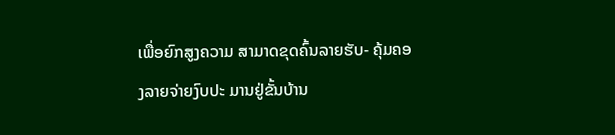ເພື່ອຍົກສູງຄວາມ ສາມາດຂຸດຄົ້ນລາຍຮັບ- ຄຸ້ມຄອງລາຍຈ່າຍງົບປະ ມານຢູ່ຂັ້ນບ້ານ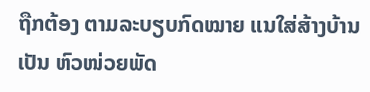ຖືກຕ້ອງ ຕາມລະບຽບກົດໝາຍ ແນໃສ່ສ້າງບ້ານເປັນ ຫົວໜ່ວຍພັດ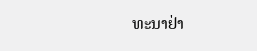ທະນາຢ່າ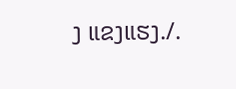ງ ແຂງແຮງ./.